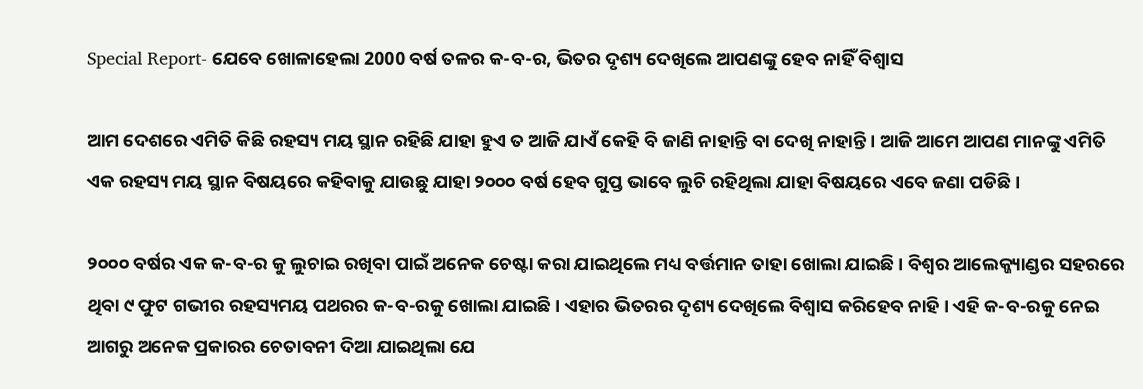Special Report- ଯେବେ ଖୋଳାହେଲା 2000 ବର୍ଷ ତଳର କ-ବ-ର, ଭିତର ଦୃଶ୍ୟ ଦେଖିଲେ ଆପଣଙ୍କୁ ହେବ ନାହିଁ ବିଶ୍ଵାସ

ଆମ ଦେଶରେ ଏମିତି କିଛି ରହସ୍ୟ ମୟ ସ୍ଥାନ ରହିଛି ଯାହା ହୁଏ ତ ଆଜି ଯାଏଁ କେହି ବି ଜାଣି ନାହାନ୍ତି ବା ଦେଖି ନାହାନ୍ତି । ଆଜି ଆମେ ଆପଣ ମାନଙ୍କୁ ଏମିତି ଏକ ରହସ୍ୟ ମୟ ସ୍ଥାନ ବିଷୟରେ କହିବାକୁ ଯାଉଛୁ ଯାହା ୨୦୦୦ ବର୍ଷ ହେବ ଗୁପ୍ତ ଭାବେ ଲୁଚି ରହିଥିଲା ଯାହା ବିଷୟରେ ଏବେ ଜଣା ପଡିଛି ।

୨୦୦୦ ବର୍ଷର ଏକ କ-ବ-ର କୁ ଲୁଚାଇ ରଖିବା ପାଇଁ ଅନେକ ଚେଷ୍ଟା କରା ଯାଇଥିଲେ ମଧ୍ୟ ବର୍ତ୍ତମାନ ତାହା ଖୋଲା ଯାଇଛି । ବିଶ୍ଵର ଆଲେକ୍ଜ୍ୟାଣ୍ଡର ସହରରେ ଥିବା ୯ ଫୁଟ ଗଭୀର ରହସ୍ୟମୟ ପଥରର କ-ବ-ରକୁ ଖୋଲା ଯାଇଛି । ଏହାର ଭିତରର ଦୃଶ୍ୟ ଦେଖିଲେ ବିଶ୍ଵାସ କରିହେବ ନାହି । ଏହି କ-ବ-ରକୁ ନେଇ ଆଗରୁ ଅନେକ ପ୍ରକାରର ଚେତାବନୀ ଦିଆ ଯାଇଥିଲା ଯେ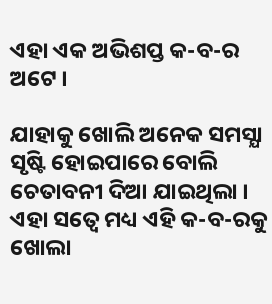ଏହା ଏକ ଅଭିଶପ୍ତ କ-ବ-ର ଅଟେ ।

ଯାହାକୁ ଖୋଲି ଅନେକ ସମସ୍ଯା ସୃଷ୍ଟି ହୋଇପାରେ ବୋଲି ଚେତାବନୀ ଦିଆ ଯାଇଥିଲା । ଏହା ସତ୍ବେ ମଧ୍ୟ ଏହି କ-ବ-ରକୁ ଖୋଲା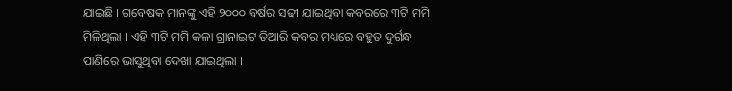ଯାଇଛି । ଗବେଷକ ମାନଙ୍କୁ ଏହି ୨୦୦୦ ବର୍ଷର ସଢୀ ଯାଇଥିବା କବରରେ ୩ଟି ମମି ମିଳିଥିଲା । ଏହି ୩ଟି ମମି କଳା ଗ୍ରାନାଇଟ ତିଆରି କବର ମଧ୍ୟରେ ବହୁତ ଦୁର୍ଗନ୍ଧ ପାଣିରେ ଭାସୁଥିବା ଦେଖା ଯାଇଥିଲା ।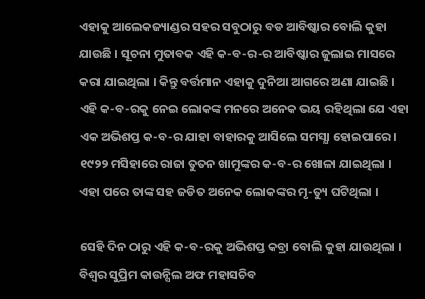ଏହାକୁ ଆଲେକଜ୍ୟାଣ୍ଡର ସହର ସବୁଠାରୁ ବଡ ଆବିଷ୍କାର ବୋଲି କୁହା ଯାଉଛି । ସୂଚନା ମୁତାବକ ଏହି କ-ବ-ର-ର ଆବିଷ୍କାର ଜୁଲାଇ ମାସରେ କରା ଯାଇଥିଲା । କିନ୍ତୁ ବର୍ତ୍ତମାନ ଏହାକୁ ଦୁନିଆ ଆଗରେ ଅଣା ଯାଇଛି । ଏହି କ-ବ-ରକୁ ନେଇ ଲୋକଙ୍କ ମନରେ ଅନେକ ଭୟ ରହିଥିଲା ଯେ ଏହା ଏକ ଅଭିଶପ୍ତ କ-ବ-ର ଯାହା ବାହାରକୁ ଆସିଲେ ସମସ୍ଯା ହୋଇପାରେ । ୧୯୨୨ ମସିହାରେ ରାଜା ତୁତନ ଖାମୁଙ୍କର କ-ବ-ର ଖୋଳା ଯାଇଥିଲା । ଏହା ପରେ ତାଙ୍କ ସହ ଜଡିତ ଅନେକ ଲୋକଙ୍କର ମୃ-ତ୍ୟୁ ଘଟିଥିଲା ।

ସେହି ଦିନ ଠାରୁ ଏହି କ-ବ-ରକୁ ଅଭିଶପ୍ତ କବ୍ରା ବୋଲି କୁହା ଯାଉଥିଲା । ବିଶ୍ଵର ସୁପ୍ରିମ କାଉନ୍ସିଲ ଅଫ ମହାସଚିବ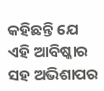କହିଛନ୍ତି ଯେ ଏହି ଆବିଷ୍କାର ସହ ଅଭିଶାପର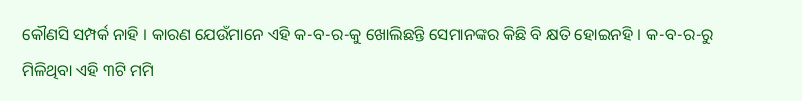କୌଣସି ସମ୍ପର୍କ ନାହି । କାରଣ ଯେଉଁମାନେ ଏହି କ-ବ-ର-କୁ ଖୋଲିଛନ୍ତି ସେମାନଙ୍କର କିଛି ବି କ୍ଷତି ହୋଇନହି । କ-ବ-ର-ରୁ ମିଳିଥିବା ଏହି ୩ଟି ମମି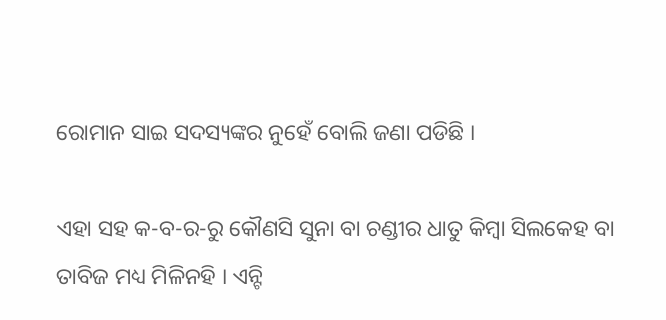ରୋମାନ ସାଇ ସଦସ୍ୟଙ୍କର ନୁହେଁ ବୋଲି ଜଣା ପଡିଛି ।

ଏହା ସହ କ-ବ-ର-ରୁ କୌଣସି ସୁନା ବା ଚଣ୍ଡୀର ଧାତୁ କିମ୍ବା ସିଲକେହ ବା ତାବିଜ ମଧ୍ୟ ମିଳିନହି । ଏନ୍ଟି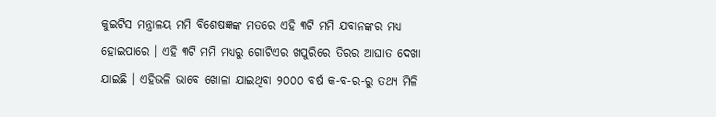କୁଇଟିସ ମନ୍ତ୍ରାଳୟ ମମି ବିଶେଷଜ୍ଞଙ୍କ ମତରେ ଏହି ୩ଟି ମମି ଯବାନଙ୍କର ମଧ୍ୟ ହୋଇପାରେ । ଏହି ୩ଟି ମମି ମଧ୍ୟରୁ ଗୋଟିଏର ଖପୁରିରେ ତିରର ଆଘାତ ଦେଖା ଯାଇଛି । ଏହିଭଳି ଭାବେ ଖୋଳା ଯାଇଥିବା ୨୦୦୦ ବର୍ଷ କ-ବ-ର-ରୁ ତଥ୍ୟ ମିଳି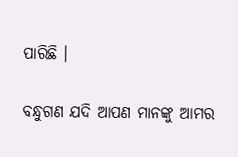ପାରିଛି ।

ବନ୍ଧୁଗଣ ଯଦି ଆପଣ ମାନଙ୍କୁ ଆମର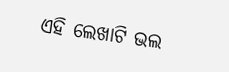ଏହି ଲେଖାଟି ଭଲ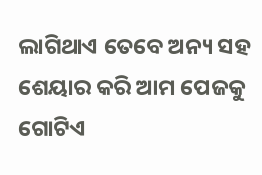ଲାଗିଥାଏ ତେବେ ଅନ୍ୟ ସହ ଶେୟାର କରି ଆମ ପେଜକୁ ଗୋଟିଏ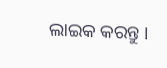ଲାଇକ କରନ୍ତୁ ।